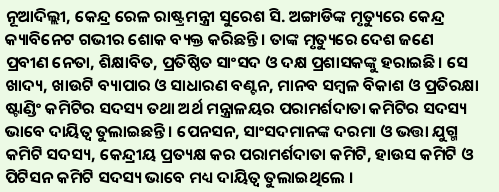ନୂଆଦିଲ୍ଲୀ, କେନ୍ଦ୍ର ରେଳ ରାଷ୍ଟ୍ରମନ୍ତ୍ରୀ ସୁରେଶ ସି. ଅଙ୍ଗାଡିଙ୍କ ମୃତ୍ୟୁରେ କେନ୍ଦ୍ର କ୍ୟାବିନେଟ ଗଭୀର ଶୋକ ବ୍ୟକ୍ତ କରିଛନ୍ତି । ତାଙ୍କ ମୃତ୍ୟୁରେ ଦେଶ ଜଣେ ପ୍ରବୀଣ ନେତା, ଶିକ୍ଷାବିତ, ପ୍ରତିଷ୍ଠିତ ସାଂସଦ ଓ ଦକ୍ଷ ପ୍ରଶାସକଙ୍କୁ ହରାଇଛି। ସେ ଖାଦ୍ୟ, ଖାଉଟି ବ୍ୟାପାର ଓ ସାଧାରଣ ବଣ୍ଟନ, ମାନବ ସମ୍ବଳ ବିକାଶ ଓ ପ୍ରତିରକ୍ଷା ଷ୍ଟାଣ୍ଡିଂ କମିଟିର ସଦସ୍ୟ ତଥା ଅର୍ଥ ମନ୍ତ୍ରାଳୟର ପରାମର୍ଶଦାତା କମିଟିର ସଦସ୍ୟ ଭାବେ ଦାୟିତ୍ୱ ତୁଲାଇଛନ୍ତି । ପେନସନ, ସାଂସଦମାନଙ୍କ ଦରମା ଓ ଭତ୍ତା ଯୁଗ୍ମ କମିଟି ସଦସ୍ୟ, କେନ୍ଦ୍ରୀୟ ପ୍ରତ୍ୟକ୍ଷ କର ପରାମର୍ଶଦାତା କମିଟି, ହାଉସ କମିଟି ଓ ପିଟିସନ କମିଟି ସଦସ୍ୟ ଭାବେ ମଧ୍ୟ ଦାୟିତ୍ୱ ତୁଲାଇଥିଲେ ।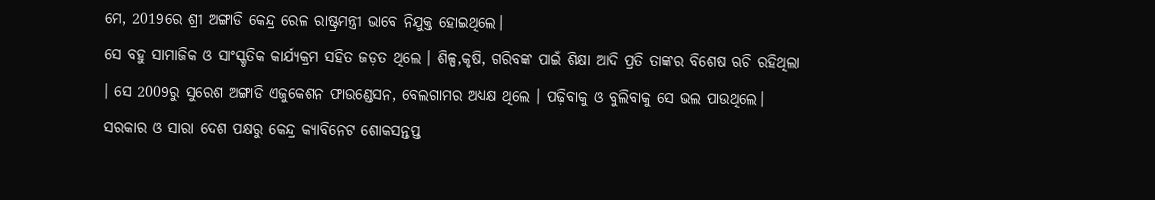ମେ, 2019ରେ ଶ୍ରୀ ଅଙ୍ଗାଡି କେନ୍ଦ୍ର ରେଳ ରାଷ୍ଟ୍ରମନ୍ତ୍ରୀ ଭାବେ ନିଯୁକ୍ତ ହୋଇଥିଲେ।
ସେ ବହୁ ସାମାଜିକ ଓ ସାଂସ୍କୃତିକ କାର୍ଯ୍ୟକ୍ରମ ସହିତ ଜଡ଼ତ ଥିଲେ । ଶିଳ୍ପ,କୃଷି, ଗରିବଙ୍କ ପାଇଁ ଶିକ୍ଷା ଆଦି ପ୍ରତି ତାଙ୍କର ବିଶେଷ ଋଚି ରହିଥିଲା । ସେ 2009ରୁ ସୁରେଶ ଅଙ୍ଗାଡି ଏଜୁକେଶନ ଫାଉଣ୍ଡେସନ, ବେଲଗାମର ଅଧ୍ୟକ୍ଷ ଥିଲେ । ପଢ଼ିବାକୁ ଓ ବୁଲିବାକୁ ସେ ଭଲ ପାଉଥିଲେ। ସରକାର ଓ ସାରା ଦେଶ ପକ୍ଷରୁ କେନ୍ଦ୍ର କ୍ୟାବିନେଟ ଶୋକସନ୍ତପ୍ତ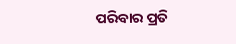ପରିବାର ପ୍ରତି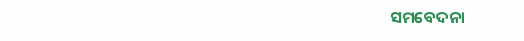ସମବେଦନା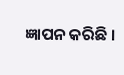ଜ୍ଞାପନ କରିଛି ।